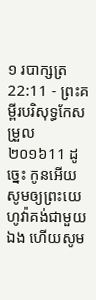១ របាក្សត្រ 22:11 - ព្រះគម្ពីរបរិសុទ្ធកែសម្រួល ២០១៦11 ដូច្នេះ កូនអើយ សូមឲ្យព្រះយេហូវ៉ាគង់ជាមួយឯង ហើយសូម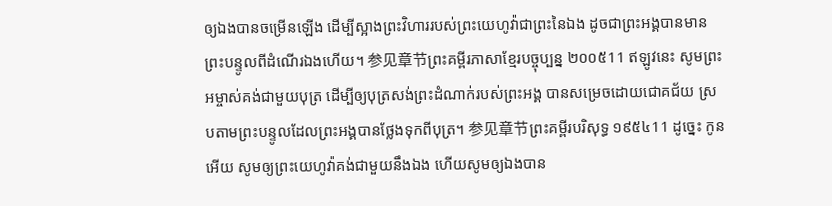ឲ្យឯងបានចម្រើនឡើង ដើម្បីស្អាងព្រះវិហាររបស់ព្រះយេហូវ៉ាជាព្រះនៃឯង ដូចជាព្រះអង្គបានមានព្រះបន្ទូលពីដំណើរឯងហើយ។ 参见章节ព្រះគម្ពីរភាសាខ្មែរបច្ចុប្បន្ន ២០០៥11 ឥឡូវនេះ សូមព្រះអម្ចាស់គង់ជាមួយបុត្រ ដើម្បីឲ្យបុត្រសង់ព្រះដំណាក់របស់ព្រះអង្គ បានសម្រេចដោយជោគជ័យ ស្របតាមព្រះបន្ទូលដែលព្រះអង្គបានថ្លែងទុកពីបុត្រ។ 参见章节ព្រះគម្ពីរបរិសុទ្ធ ១៩៥៤11 ដូច្នេះ កូនអើយ សូមឲ្យព្រះយេហូវ៉ាគង់ជាមួយនឹងឯង ហើយសូមឲ្យឯងបាន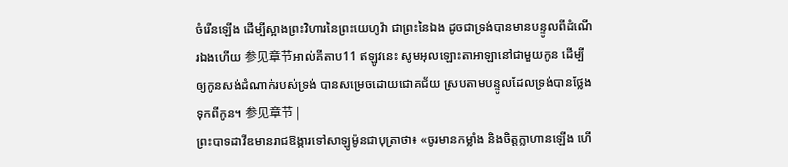ចំរើនឡើង ដើម្បីស្អាងព្រះវិហារនៃព្រះយេហូវ៉ា ជាព្រះនៃឯង ដូចជាទ្រង់បានមានបន្ទូលពីដំណើរឯងហើយ 参见章节អាល់គីតាប11 ឥឡូវនេះ សូមអុលឡោះតាអាឡានៅជាមួយកូន ដើម្បីឲ្យកូនសង់ដំណាក់របស់ទ្រង់ បានសម្រេចដោយជោគជ័យ ស្របតាមបន្ទូលដែលទ្រង់បានថ្លែងទុកពីកូន។ 参见章节 |
ព្រះបាទដាវីឌមានរាជឱង្ការទៅសាឡូម៉ូនជាបុត្រាថា៖ «ចូរមានកម្លាំង និងចិត្តក្លាហានឡើង ហើ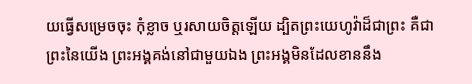យធ្វើសម្រេចចុះ កុំខ្លាច ឬរសាយចិត្តឡើយ ដ្បិតព្រះយេហូវ៉ាដ៏ជាព្រះ គឺជាព្រះនៃយើង ព្រះអង្គគង់នៅជាមួយឯង ព្រះអង្គមិនដែលខាននឹង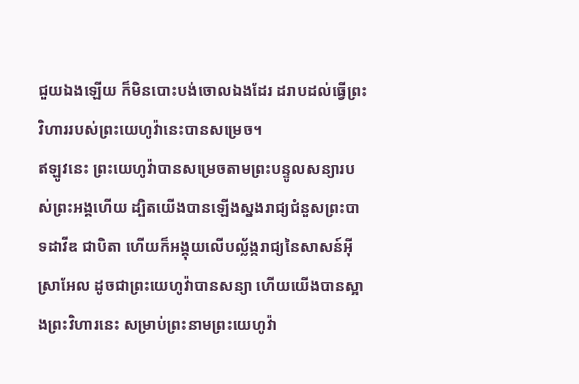ជួយឯងឡើយ ក៏មិនបោះបង់ចោលឯងដែរ ដរាបដល់ធ្វើព្រះវិហាររបស់ព្រះយេហូវ៉ានេះបានសម្រេច។
ឥឡូវនេះ ព្រះយេហូវ៉ាបានសម្រេចតាមព្រះបន្ទូលសន្យារបស់ព្រះអង្គហើយ ដ្បិតយើងបានឡើងស្នងរាជ្យជំនួសព្រះបាទដាវីឌ ជាបិតា ហើយក៏អង្គុយលើបល្ល័ង្ករាជ្យនៃសាសន៍អ៊ីស្រាអែល ដូចជាព្រះយេហូវ៉ាបានសន្យា ហើយយើងបានស្អាងព្រះវិហារនេះ សម្រាប់ព្រះនាមព្រះយេហូវ៉ា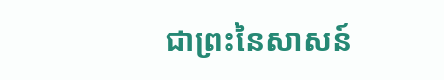ជាព្រះនៃសាសន៍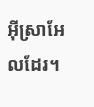អ៊ីស្រាអែលដែរ។